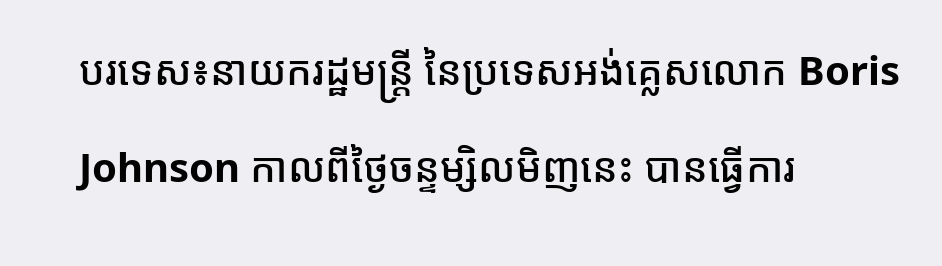បរទេស៖នាយករដ្ឋមន្ត្រី នៃប្រទេសអង់គ្លេសលោក Boris Johnson កាលពីថ្ងៃចន្ទម្សិលមិញនេះ បានធ្វើការ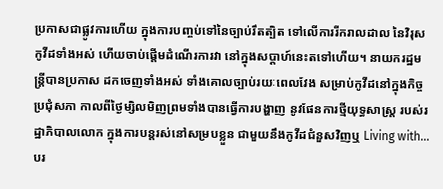ប្រកាសជាផ្លូវការហើយ ក្នុងការបញ្ចប់ទៅនៃច្បាប់រឹតត្បិត ទៅលើការរីករាលដាល នៃវិរុសកូវីដទាំងអស់ ហើយចាប់ផ្តើមដំណើរការវា នៅក្នុងសប្តាហ៍នេះតទៅហើយ។ នាយករដ្ឋមន្ត្រីបានប្រកាស ដកចេញទាំងអស់ ទាំងគោលច្បាប់រយៈពេលវែង សម្រាប់កូវីដនៅក្នុងកិច្ចប្រជុំសភា កាលពីថ្ងៃម្សិលមិញព្រមទាំងបានធ្វើការបង្ហាញ នូវផែនការថ្មីយុទ្ធសាស្ត្រ របស់រដ្ឋាភិបាលលោក ក្នុងការបន្តរស់នៅសម្របខ្លួន ជាមួយនឹងកូវីដជំនួសវិញឬ Living with...
បរ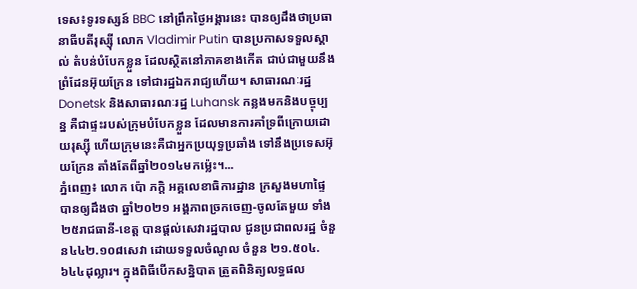ទេស៖ទូរទស្សន៍ BBC នៅព្រឹកថ្ងៃអង្គារនេះ បានឲ្យដឹងថាប្រធានាធីបតីរុស្ស៊ី លោក Vladimir Putin បានប្រកាសទទួលស្គាល់ តំបន់បំបែកខ្លួន ដែលស្ថិតនៅភាគខាងកើត ជាប់ជាមួយនឹងព្រំដែនអ៊ុយក្រែន ទៅជារដ្ឋឯករាជ្យហើយ។ សាធារណៈរដ្ឋ Donetsk និងសាធារណៈរដ្ឋ Luhansk កន្លងមកនិងបច្ចុប្បន្ន គឺជាផ្ទះរបស់ក្រុមបំបែកខ្លួន ដែលមានការគាំទ្រពីក្រោយដោយរុស្ស៊ី ហើយក្រុមនេះគឺជាអ្នកប្រយុទ្ធប្រឆាំង ទៅនឹងប្រទេសអ៊ុយក្រែន តាំងតែពីឆ្នាំ២០១៤មកម្ល៉េះ។...
ភ្នំពេញ៖ លោក ប៉ោ ភក្តិ អគ្គលេខាធិការដ្ឋាន ក្រសួងមហាផ្ទៃ បានឲ្យដឹងថា ឆ្នាំ២០២១ អង្គភាពច្រកចេញ-ចូលតែមួយ ទាំង២៥រាជធានី-ខេត្ត បានផ្ដល់សេវារដ្ឋបាល ជូនប្រជាពលរដ្ឋ ចំនួន៤៤២.១០៨សេវា ដោយទទួលចំណូល ចំនួន ២១.៥០៤.៦៤៤ដុល្លារ។ ក្នុងពិធីបើកសន្និបាត ត្រួតពិនិត្យលទ្ធផល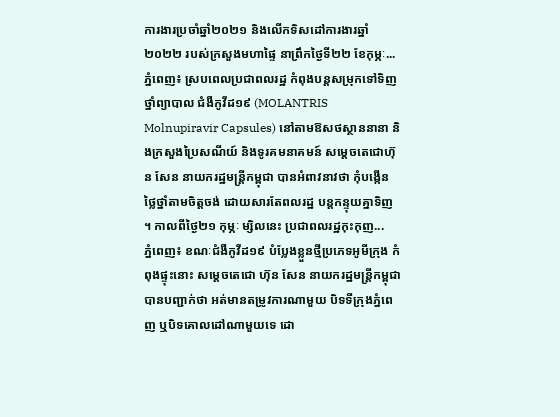ការងារប្រចាំឆ្នាំ២០២១ និងលើកទិសដៅការងារឆ្នាំ២០២២ របស់ក្រសួងមហាផ្ទៃ នាព្រឹកថ្ងៃទី២២ ខែកុម្ភៈ...
ភ្នំពេញ៖ ស្របពេលប្រជាពលរដ្ឋ កំពុងបន្តសម្រុកទៅទិញថ្នាំព្យាបាល ជំងឺកូវីដ១៩ (MOLANTRIS Molnupiravir Capsules) នៅតាមឱសថស្ថាននានា និងក្រសួងប្រៃសណីយ៍ និងទូរគមនាគមន៍ សម្តេចតេជោហ៊ុន សែន នាយករដ្ឋមន្រ្តីកម្ពុជា បានអំពាវនាវថា កុំបង្កើនថ្លៃថ្នាំតាមចិត្តចង់ ដោយសារតែពលរដ្ឋ បន្តកន្ទុយគ្នាទិញ ។ កាលពីថ្ងៃ២១ កុម្ភៈ ម្សិលនេះ ប្រជាពលរដ្ឋកុះកុញ...
ភ្នំពេញ៖ ខណៈជំងឺកូវីដ១៩ បំប្លែងខ្លួនថ្មីប្រភេទអូមីក្រុង កំពុងផ្ទុះនោះ សម្តេចតេជោ ហ៊ុន សែន នាយករដ្ឋមន្រ្តីកម្ពុជា បានបញ្ជាក់ថា អត់មានតម្រូវការណាមួយ បិទទីក្រុងភ្នំពេញ ឬបិទគោលដៅណាមួយទេ ដោ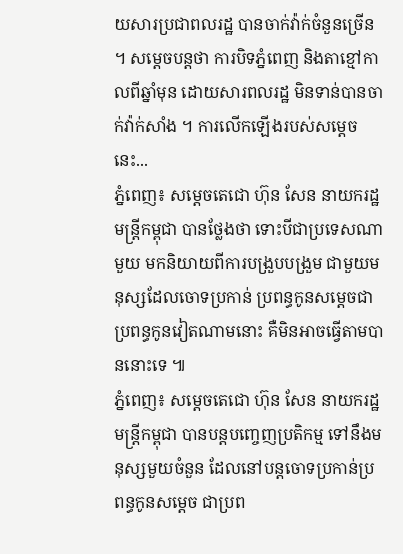យសារប្រជាពលរដ្ឋ បានចាក់វ៉ាក់ចំនួនច្រើន ។ សម្តេចបន្តថា ការបិទភ្នំពេញ និងតាខ្មៅកាលពីឆ្នាំមុន ដោយសារពលរដ្ឋ មិនទាន់បានចាក់វ៉ាក់សាំង ។ ការលើកឡើងរបស់សម្តេចនេះ...
ភ្នំពេញ៖ សម្តេចតេជោ ហ៊ុន សែន នាយករដ្ឋមន្រ្តីកម្ពុជា បានថ្លែងថា ទោះបីជាប្រទេសណាមួយ មកនិយាយពីការបង្រួបបង្រួម ជាមួយមនុស្សដែលចោទប្រកាន់ ប្រពន្ធកូនសម្តេចជាប្រពន្ធកូនវៀតណាមនោះ គឺមិនអាចធ្វើតាមបាននោះទេ ៕
ភ្នំពេញ៖ សម្តេចតេជោ ហ៊ុន សែន នាយករដ្ឋមន្រ្តីកម្ពុជា បានបន្តបញ្ចេញប្រតិកម្ម ទៅនឹងមនុស្សមួយចំនួន ដែលនៅបន្តចោទប្រកាន់ប្រពន្ធកូនសម្តេច ជាប្រព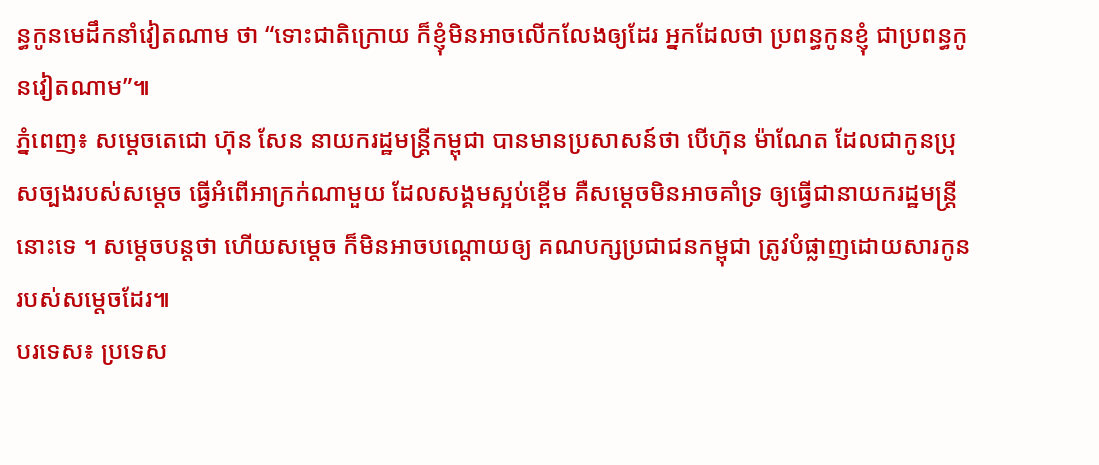ន្ធកូនមេដឹកនាំវៀតណាម ថា “ទោះជាតិក្រោយ ក៏ខ្ញុំមិនអាចលើកលែងឲ្យដែរ អ្នកដែលថា ប្រពន្ធកូនខ្ញុំ ជាប្រពន្ធកូនវៀតណាម”៕
ភ្នំពេញ៖ សម្តេចតេជោ ហ៊ុន សែន នាយករដ្ឋមន្រ្តីកម្ពុជា បានមានប្រសាសន៍ថា បើហ៊ុន ម៉ាណែត ដែលជាកូនប្រុសច្បងរបស់សម្តេច ធ្វើអំពើអាក្រក់ណាមួយ ដែលសង្គមស្អប់ខ្ពើម គឺសម្តេចមិនអាចគាំទ្រ ឲ្យធ្វើជានាយករដ្ឋមន្រ្តីនោះទេ ។ សម្តេចបន្តថា ហើយសម្តេច ក៏មិនអាចបណ្តោយឲ្យ គណបក្សប្រជាជនកម្ពុជា ត្រូវបំផ្លាញដោយសារកូនរបស់សម្តេចដែរ៕
បរទេស៖ ប្រទេស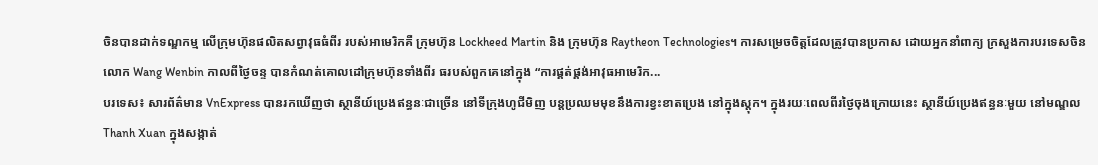ចិនបានដាក់ទណ្ឌកម្ម លើក្រុមហ៊ុនផលិតសព្វាវុធធំពីរ របស់អាមេរិកគឺ ក្រុមហ៊ុន Lockheed Martin និង ក្រុមហ៊ុន Raytheon Technologies។ ការសម្រេចចិត្តដែលត្រូវបានប្រកាស ដោយអ្នកនាំពាក្យ ក្រសួងការបរទេសចិន លោក Wang Wenbin កាលពីថ្ងៃចន្ទ បានកំណត់គោលដៅក្រុមហ៊ុនទាំងពីរ ធរបស់ពួកគេនៅក្នុង “ការផ្គត់ផ្គង់អាវុធអាមេរិក...
បរទេស៖ សារព័ត៌មាន VnExpress បានរកឃើញថា ស្ថានីយ៍ប្រេងឥន្ធនៈជាច្រើន នៅទីក្រុងហូជីមិញ បន្តប្រឈមមុខនឹងការខ្វះខាតប្រេង នៅក្នុងស្តុក។ ក្នុងរយៈពេលពីរថ្ងៃចុងក្រោយនេះ ស្ថានីយ៍ប្រេងឥន្ធនៈមួយ នៅមណ្ឌល Thanh Xuan ក្នុងសង្កាត់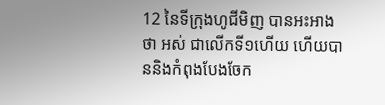12 នៃទីក្រុងហូជីមិញ បានអះអាងថា អស់ ជាលើកទី១ហើយ ហើយបាននិងកំពុងបែងចែក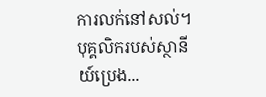ការលក់នៅសល់។ បុគ្គលិករបស់ស្ថានីយ៍ប្រេង...